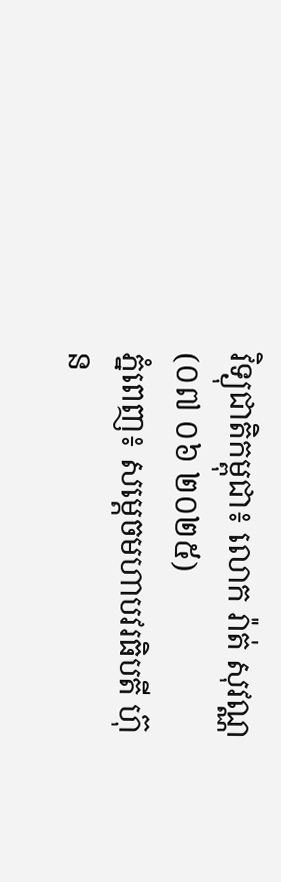វិទ្យុជាតិកម្ពុជា៖ លោក រ៉ាត់ សុវណ្ណ (០៧ ០៦ ២០២៥)
ភ្នំពេញ៖ សម្តេចមហាបវរធិបតី ហ៊ុន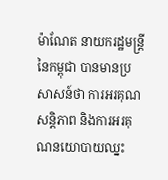ម៉ាណែត នាយករដ្ឋមន្ត្រីនៃកម្ពុជា បានមានប្រសាសន៍ថា ការអរគុណសន្តិភាព និងការអរគុណនយោបាយឈ្នះ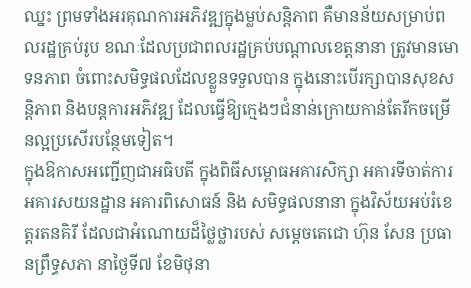ឈ្នះ ព្រមទាំងអរគុណការអភិវឌ្ឍក្នុងម្លប់សន្តិភាព គឺមានន័យសម្រាប់ពលរដ្ឋគ្រប់រូប ខណៈដែលប្រជាពលរដ្ឋគ្រប់បណ្តាលខេត្តនានា ត្រូវមានមោទនភាព ចំពោះសមិទ្ធផលដែលខ្លួនទទួលបាន ក្នុងនោះបើរក្សាបានសុខសន្តិភាព និងបន្តការអភិវឌ្ឍ ដែលធ្វើឱ្យក្មេងៗជំនាន់ក្រោយកាន់តែរីកចម្រើនល្អប្រសើរបន្ថែមទៀត។
ក្នុងឱកាសអញ្ជើញជាអធិបតី ក្នុងពិធីសម្ពោធអគារសិក្សា អគារទីចាត់ការ អគារសយនដ្ឋាន អគារពិសោធន៍ និង សមិទ្ធផលនានា ក្នុងវិស័យអប់រំខេត្តរតនគិរី ដែលជាអំណោយដ៏ថ្លៃថ្លារបស់ សម្តេចតេជោ ហ៊ុន សែន ប្រធានព្រឹទ្ធសភា នាថ្ងៃទី៧ ខែមិថុនា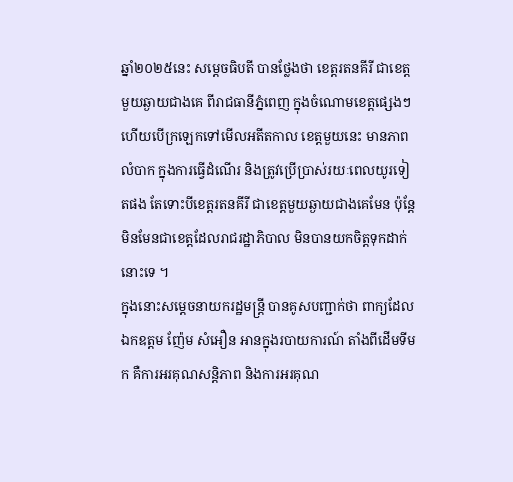ឆ្នាំ២០២៥នេះ សម្តេចធិបតី បានថ្លែងថា ខេត្តរតនគីរី ជាខេត្តមួយឆ្ងាយជាងគេ ពីរាជធានីភ្នំពេញ ក្នុងចំណោមខេត្តផ្សេងៗ ហើយបើក្រឡេកទៅមើលអតីតកាល ខេត្តមួយនេះ មានភាពលំបាក ក្នុងការធ្វើដំណើរ និងត្រូវប្រើប្រាស់រយៈពេលយូរទៀតផង តែទោះបីខេត្តរតនគីរី ជាខេត្តមួយឆ្ងាយជាងគេមែន ប៉ុន្តែមិនមែនជាខេត្តដែលរាជរដ្ឋាភិបាល មិនបានយកចិត្តទុកដាក់នោះទេ ។
ក្នុងនោះសម្តេចនាយករដ្ឋមន្ត្រី បានគូសបញ្ជាក់ថា ពាក្យដែលឯកឧត្តម ញ៉ែម សំអឿន អានក្នុងរបាយការណ៍ តាំងពីដើមទីមក គឺការអរគុណសន្តិភាព និងការអរគុណ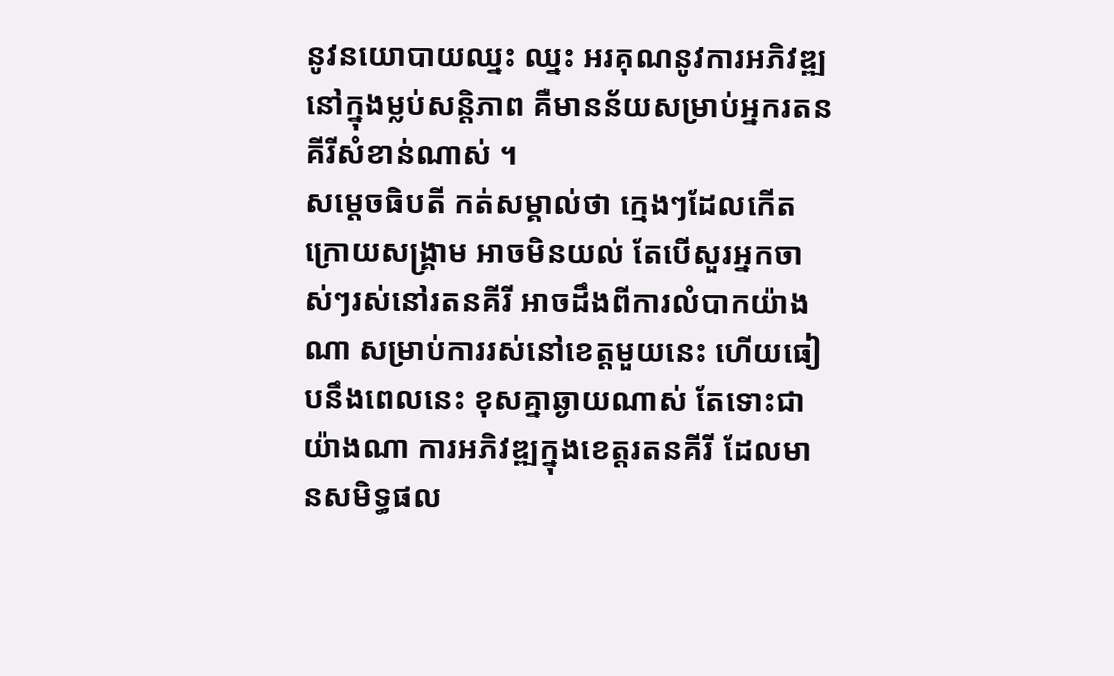នូវនយោបាយឈ្នះ ឈ្នះ អរគុណនូវការអភិវឌ្ឍ នៅក្នុងម្លប់សន្តិភាព គឺមានន័យសម្រាប់អ្នករតនគីរីសំខាន់ណាស់ ។
សម្តេចធិបតី កត់សម្គាល់ថា ក្មេងៗដែលកើតក្រោយសង្គ្រាម អាចមិនយល់ តែបើសួរអ្នកចាស់ៗរស់នៅរតនគីរី អាចដឹងពីការលំបាកយ៉ាងណា សម្រាប់ការរស់នៅខេត្តមួយនេះ ហើយធៀបនឹងពេលនេះ ខុសគ្នាឆ្ងាយណាស់ តែទោះជាយ៉ាងណា ការអភិវឌ្ឍក្នុងខេត្តរតនគីរី ដែលមានសមិទ្ធផល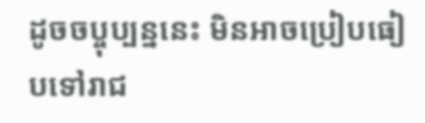ដូចចប្ចុប្បន្ននេះ មិនអាចប្រៀបធៀបទៅរាជ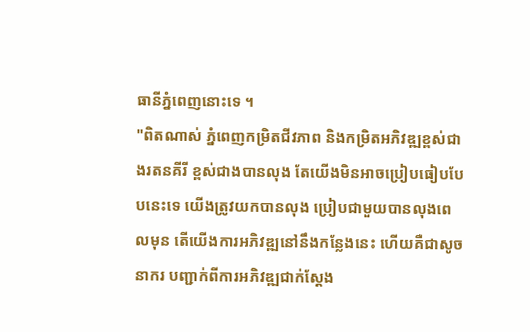ធានីភ្នំពេញនោះទេ ។
"ពិតណាស់ ភ្នំពេញកម្រិតជីវភាព និងកម្រិតអភិវឌ្ឍខ្ពស់ជាងរតនគីរី ខ្ពស់ជាងបានលុង តែយើងមិនអាចប្រៀបធៀបបែបនេះទេ យើងត្រូវយកបានលុង ប្រៀបជាមួយបានលុងពេលមុន តើយើងការអភិវឌ្ឍនៅនឹងកន្លែងនេះ ហើយគឺជាសូចនាករ បញ្ជាក់ពីការអភិវឌ្ឍជាក់ស្តែង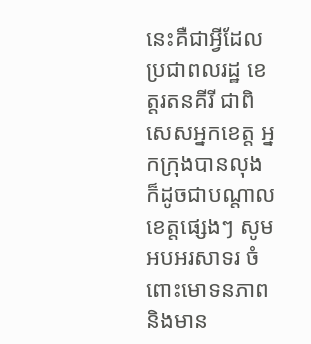នេះគឺជាអ្វីដែលប្រជាពលរដ្ឋ ខេត្តរតនគីរី ជាពិសេសអ្នកខេត្ត អ្នកក្រុងបានលុង ក៏ដូចជាបណ្តាលខេត្តផ្សេងៗ សូមអបអរសាទរ ចំពោះមោទនភាព និងមាន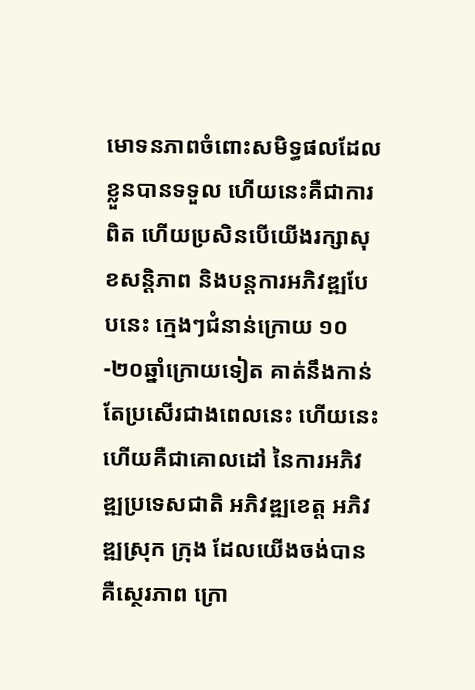មោទនភាពចំពោះសមិទ្ធផលដែលខ្លួនបានទទួល ហើយនេះគឺជាការពិត ហើយប្រសិនបើយើងរក្សាសុខសន្តិភាព និងបន្តការអភិវឌ្ឍបែបនេះ ក្មេងៗជំនាន់ក្រោយ ១០-២០ឆ្នាំក្រោយទៀត គាត់នឹងកាន់តែប្រសើរជាងពេលនេះ ហើយនេះហើយគឺជាគោលដៅ នៃការអភិវឌ្ឍប្រទេសជាតិ អភិវឌ្ឍខេត្ត អភិវឌ្ឍស្រុក ក្រុង ដែលយើងចង់បាន គឺស្ថេរភាព ក្រោ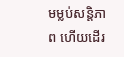មម្លប់សន្តិភាព ហើយដើរ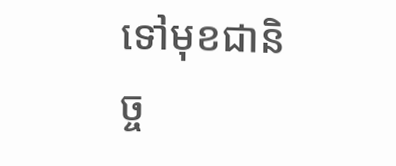ទៅមុខជានិច្ច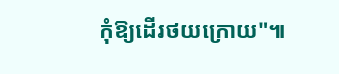កុំឱ្យដើរថយក្រោយ"៕